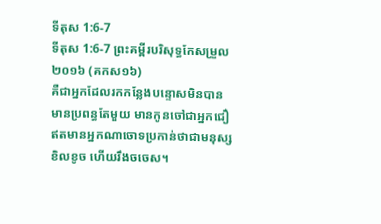ទីតុស 1:6-7
ទីតុស 1:6-7 ព្រះគម្ពីរបរិសុទ្ធកែសម្រួល ២០១៦ (គកស១៦)
គឺជាអ្នកដែលរកកន្លែងបន្ទោសមិនបាន មានប្រពន្ធតែមួយ មានកូនចៅជាអ្នកជឿ ឥតមានអ្នកណាចោទប្រកាន់ថាជាមនុស្សខិលខូច ហើយរឹងចចេស។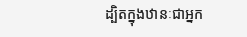ដ្បិតក្នុងឋានៈជាអ្នក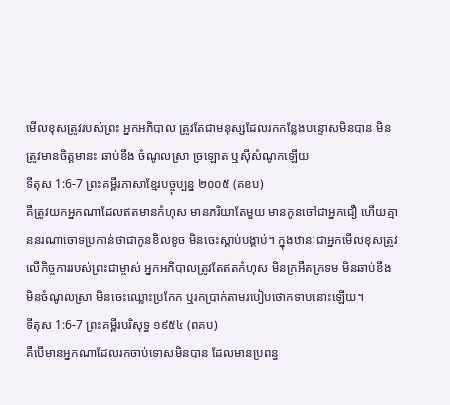មើលខុសត្រូវរបស់ព្រះ អ្នកអភិបាល ត្រូវតែជាមនុស្សដែលរកកន្លែងបន្ទោសមិនបាន មិនត្រូវមានចិត្តមានះ ឆាប់ខឹង ចំណូលស្រា ច្រឡោត ឬស៊ីសំណូកឡើយ
ទីតុស 1:6-7 ព្រះគម្ពីរភាសាខ្មែរបច្ចុប្បន្ន ២០០៥ (គខប)
គឺត្រូវយកអ្នកណាដែលឥតមានកំហុស មានភរិយាតែមួយ មានកូនចៅជាអ្នកជឿ ហើយគ្មាននរណាចោទប្រកាន់ថាជាកូនខិលខូច មិនចេះស្ដាប់បង្គាប់។ ក្នុងឋានៈជាអ្នកមើលខុសត្រូវលើកិច្ចការរបស់ព្រះជាម្ចាស់ អ្នកអភិបាលត្រូវតែឥតកំហុស មិនក្រអឺតក្រទម មិនឆាប់ខឹង មិនចំណូលស្រា មិនចេះឈ្លោះប្រកែក ឬរកប្រាក់តាមរបៀបថោកទាបនោះឡើយ។
ទីតុស 1:6-7 ព្រះគម្ពីរបរិសុទ្ធ ១៩៥៤ (ពគប)
គឺបើមានអ្នកណាដែលរកចាប់ទោសមិនបាន ដែលមានប្រពន្ធ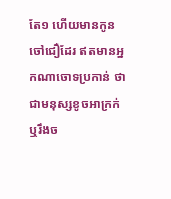តែ១ ហើយមានកូនចៅជឿដែរ ឥតមានអ្នកណាចោទប្រកាន់ ថាជាមនុស្សខូចអាក្រក់ ឬរឹងច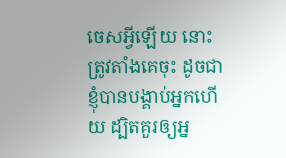ចេសអ្វីឡើយ នោះត្រូវតាំងគេចុះ ដូចជាខ្ញុំបានបង្គាប់អ្នកហើយ ដ្បិតគួរឲ្យអ្ន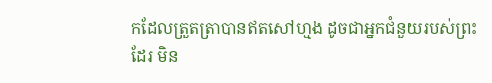កដែលត្រួតត្រាបានឥតសៅហ្មង ដូចជាអ្នកជំនួយរបស់ព្រះដែរ មិន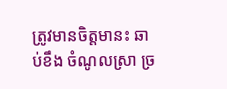ត្រូវមានចិត្តមានះ ឆាប់ខឹង ចំណូលស្រា ច្រ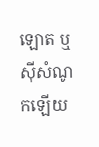ឡោត ឬស៊ីសំណូកឡើយ